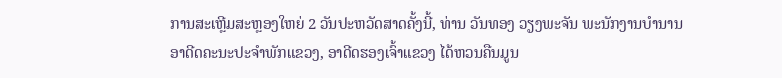ການສະເຫຼີມສະຫຼອງໃຫຍ່ 2 ວັນປະຫວັດສາດຄັ້ງນີ້, ທ່ານ ວັນທອງ ວຽງພະຈັນ ພະນັກງານບຳນານອາດີດຄະນະປະຈຳພັກແຂວງ, ອາດີດຮອງເຈົ້າແຂວງ ໄດ້ຫວນຄືນມູນ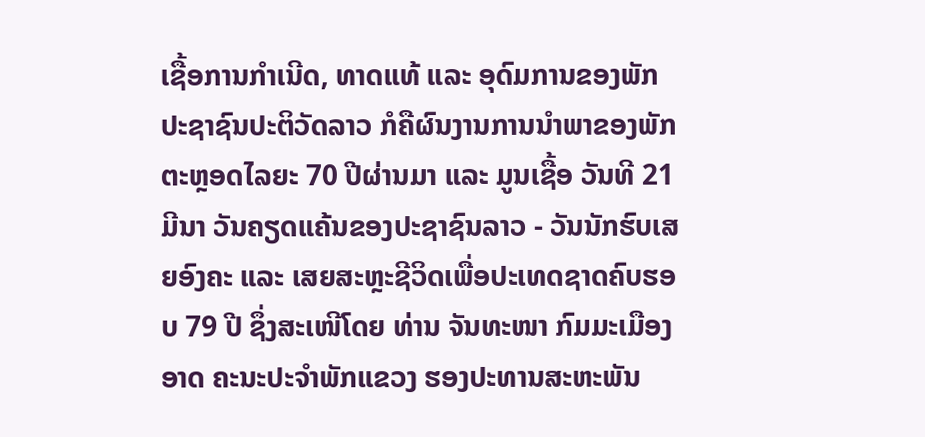ເຊື້ອການກຳເນີດ, ທາດແທ້ ແລະ ອຸດົມການຂອງພັກປະຊາຊົນປະຕິວັດລາວ ກໍຄືຜົນງານການນຳພາຂອງພັກຕະຫຼອດໄລຍະ 70 ປີຜ່ານມາ ແລະ ມູນເຊື້ອ ວັນທີ 21 ມີນາ ວັນຄຽດແຄ້ນຂອງປະຊາຊົນລາວ - ວັນນັກຮົບເສຍອົງຄະ ແລະ ເສຍສະຫຼະຊີວິດເພື່ອປະເທດຊາດຄົບຮອບ 79 ປີ ຊຶ່ງສະເໜີໂດຍ ທ່ານ ຈັນທະໜາ ກົມມະເມືອງອາດ ຄະນະປະຈຳພັກແຂວງ ຮອງປະທານສະຫະພັນ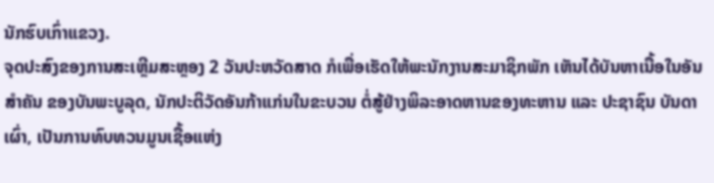ນັກຮົບເກົ່າແຂວງ.
ຈຸດປະສົງຂອງການສະເຫຼີມສະຫຼອງ 2 ວັນປະຫວັດສາດ ກໍເພື່ອເຮັດໃຫ້ພະນັກງານສະມາຊິກພັກ ເຫັນໄດ້ບັນຫາເນື້ອໃນອັນສໍາຄັນ ຂອງບັນພະບູລຸດ, ນັກປະຕິວັດອັນກ້າແກ່ນໃນຂະບວນ ຕໍ່ສູ້ຢ່າງພິລະອາດຫານຂອງທະຫານ ແລະ ປະຊາຊົນ ບັນດາເຜົ່າ, ເປັນການທົບທວນມູນເຊື້ອແຫ່ງ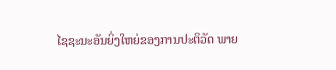ໄຊຊະນະອັນຍິ່ງໃຫຍ່ຂອງການປະຕິວັດ ພາຍ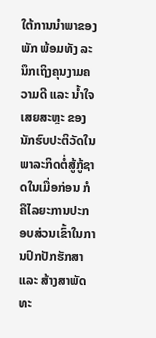ໃຕ້ການນຳພາຂອງພັກ ພ້ອມທັງ ລະນຶກເຖິງຄຸນງາມຄວາມດີ ແລະ ນໍ້າໃຈ ເສຍສະຫຼະ ຂອງນັກຮົບປະຕິວັດໃນພາລະກິດຕໍ່ສູ້ກູ້ຊາດໃນເມື່ອກ່ອນ ກໍຄືໄລຍະການປະກອບສ່ວນເຂົ້າໃນການປົກປັກຮັກສາ ແລະ ສ້າງສາພັດທະ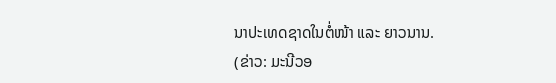ນາປະເທດຊາດໃນຕໍ່ໜ້າ ແລະ ຍາວນານ.
(ຂ່າວ: ມະນີວອ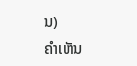ນ)
ຄໍາເຫັນ